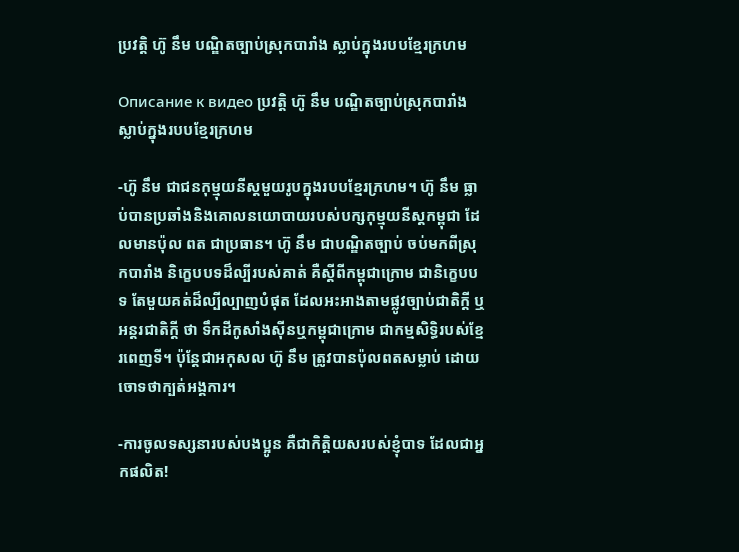ប្រវត្តិ ហ៊ូ នឹម បណ្ឌិតច្បាប់ស្រុកបារាំង ស្លាប់ក្នុងរបបខ្មែរក្រហម

Описание к видео ប្រវត្តិ ហ៊ូ នឹម បណ្ឌិតច្បាប់ស្រុកបារាំង ស្លាប់ក្នុងរបបខ្មែរក្រហម

-ហ៊ូ នឹម ជាជនកុម្មុយនីស្ដមួយរូបក្នុងរបបខ្មែរក្រហម។ ហ៊ូ នឹម ធ្លាប់បានប្រឆាំងនិងគោលនយោបាយរបស់បក្សកុម្មុយនីស្ដកម្ពុជា ដែលមានប៉ុល ពត ជាប្រធាន។ ហ៊ូ នឹម ជាបណ្ឌិតច្បាប់ ចប់មកពីស្រុកបារាំង និក្ខេបបទដ៏ល្បីរបស់គាត់ គឺស្តីពីកម្ពុជាក្រោម ជានិក្ខេបបទ តែមួយគត់ដ៏ល្បីល្បាញបំផុត ដែលអះអាងតាមផ្លូវច្បាប់ជាតិក្តី ឬអន្តរជាតិក្តី ថា ទឹកដីកូសាំងស៊ីនឬកម្ពុជាក្រោម ជាកម្មសិទ្ធិរបស់ខ្មែរពេញទី។ ប៉ុន្ដែជាអកុសល ហ៊ូ នឹម ត្រូវបានប៉ុលពតសម្លាប់ ដោយចោទថាក្បត់អង្គការ។

-ការចូលទស្សនារបស់បងប្អូន គឺជាកិត្តិយសរបស់ខ្ញុំបាទ ដែលជាអ្នកផលិត!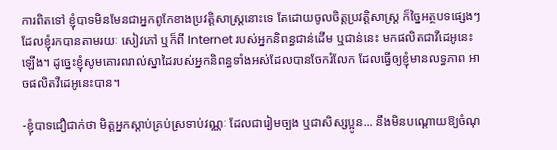ការពិតទៅ ខ្ញុំបាទមិនមែនជាអ្នកពូកែខាងប្រវត្តិសាស្រ្ដនោះទេ តែដោយចូលចិត្តប្រវត្តិសាស្រ្ដ ក៏ច្នៃអត្ថបទផ្សេងៗ ដែលខ្ញុំរកបានតាមរយៈ សៀវភៅ ឬក៏ពី Internet របស់អ្នកនិពន្ធជាន់ដើម ឬជាន់នេះ មកផលិតជាវីដេអូនេះឡើង។ ដូច្នេះខ្ញុំសូមគោរពរាល់ស្នាដៃរបស់អ្នកនិពន្ធទាំងអស់ដែលបានចែករំលែក ដែលធ្វើឲ្យខ្ញុំមានលទ្ធភាព អាចផលិតវីដេអូនេះបាន។

-ខ្ញុំបាទជឿជាក់ថា មិត្តអ្នកស្ដាប់គ្រប់ស្រទាប់វណ្ណៈ ដែលជារៀមច្បង ឬជាសិស្សប្អូន... នឹងមិនបណ្ដោយឱ្យចំណុ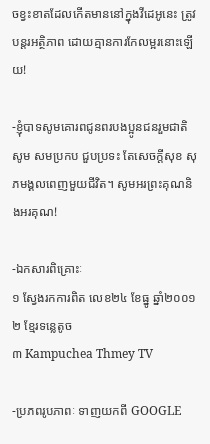ចខ្វះខាតដែលកើតមាននៅក្នុងវីដេអូនេះ ត្រូវបន្ដរអត្ថិភាព ដោយគ្មានការកែលម្អរនោះឡើយ!

-ខ្ញុំបាទសូមគោរពជូនពរបងប្អូនជនរួមជាតិ សូម សមប្រកប ជួបប្រទះ តែសេចក្ដីសុខ សុភមង្គលពេញមួយជីវិត។ សូមអរព្រះគុណនិងអរគុណ!

-ឯកសារពិគ្រោះៈ
១ ស្វែងរកការពិត លេខ២៤ ខែធ្នូ ឆ្នាំ២០០១
២ ខ្មែរទន្លេតូច
៣ Kampuchea Thmey TV

-ប្រភពរូបភាពៈ ទាញយកពី GOOGLE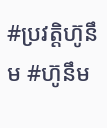#ប្រវត្តិហ៊ូនឹម #ហ៊ូនឹម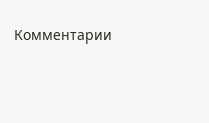Комментарии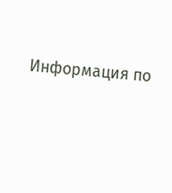Информация по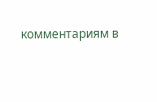комментариям в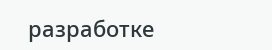разработке